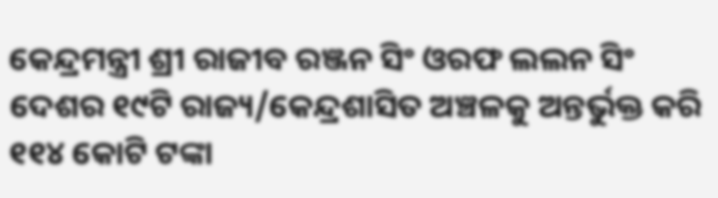କେନ୍ଦ୍ରମନ୍ତ୍ରୀ ଶ୍ରୀ ରାଜୀବ ରଞ୍ଜନ ସିଂ ଓରଫ ଲଲନ ସିଂ ଦେଶର ୧୯ଟି ରାଜ୍ୟ/କେନ୍ଦ୍ରଶାସିତ ଅଞ୍ଚଳକୁ ଅନ୍ତର୍ଭୁକ୍ତ କରି ୧୧୪ କୋଟି ଟଙ୍କା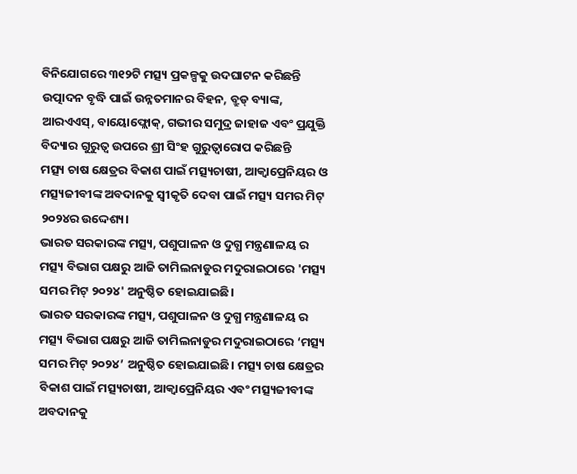ବିନିଯୋଗରେ ୩୧୨ଟି ମତ୍ସ୍ୟ ପ୍ରକଳ୍ପକୁ ଉଦଘାଟନ କରିଛନ୍ତି
ଉତ୍ପାଦନ ବୃଦ୍ଧି ପାଇଁ ଉନ୍ନତମାନର ବିହନ, ବ୍ରୁଡ୍ ବ୍ୟାଙ୍କ, ଆରଏଏସ୍, ବାୟୋଫ୍ଲୋକ୍, ଗଭୀର ସମୁଦ୍ର ଜାହାଜ ଏବଂ ପ୍ରଯୁକ୍ତି ବିଦ୍ୟାର ଗୁରୁତ୍ୱ ଉପରେ ଶ୍ରୀ ସିଂହ ଗୁରୁତ୍ୱାରୋପ କରିଛନ୍ତି
ମତ୍ସ୍ୟ ଚାଷ କ୍ଷେତ୍ରର ବିକାଶ ପାଇଁ ମତ୍ସ୍ୟଚାଷୀ, ଆକ୍ୱାପ୍ରେନିୟର ଓ ମତ୍ସ୍ୟଜୀବୀଙ୍କ ଅବଦାନକୁ ସ୍ୱୀକୃତି ଦେବା ପାଇଁ ମତ୍ସ୍ୟ ସମର ମିଟ୍ ୨୦୨୪ର ଉଦ୍ଦେଶ୍ୟ।
ଭାରତ ସରକାରଙ୍କ ମତ୍ସ୍ୟ, ପଶୁପାଳନ ଓ ଦୁଗ୍ଧ ମନ୍ତ୍ରଣାଳୟ ର ମତ୍ସ୍ୟ ବିଭାଗ ପକ୍ଷରୁ ଆଜି ତାମିଲନାଡୁର ମଦୁରାଇଠାରେ 'ମତ୍ସ୍ୟ ସମର ମିଟ୍ ୨୦୨୪' ଅନୁଷ୍ଠିତ ହୋଇଯାଇଛି।
ଭାରତ ସରକାରଙ୍କ ମତ୍ସ୍ୟ, ପଶୁପାଳନ ଓ ଦୁଗ୍ଧ ମନ୍ତ୍ରଣାଳୟ ର ମତ୍ସ୍ୟ ବିଭାଗ ପକ୍ଷରୁ ଆଜି ତାମିଲନାଡୁର ମଦୁରାଇଠାରେ ‘ମତ୍ସ୍ୟ ସମର ମିଟ୍ ୨୦୨୪’ ଅନୁଷ୍ଠିତ ହୋଇଯାଇଛି। ମତ୍ସ୍ୟ ଚାଷ କ୍ଷେତ୍ରର ବିକାଶ ପାଇଁ ମତ୍ସ୍ୟଚାଷୀ, ଆକ୍ୱାପ୍ରେନିୟର ଏବଂ ମତ୍ସ୍ୟଜୀବୀଙ୍କ ଅବଦାନକୁ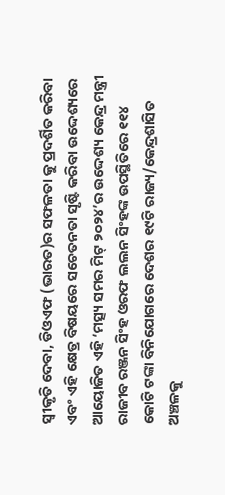ସ୍ୱୀକୃତି ଦେବା, ଡିଓଏଫ (ଭାରତ)ର ସଫଳତା କୁ ପ୍ରଦର୍ଶିତ କରିବା ଏବଂ ଏହି କ୍ଷେତ୍ର ବିଷୟରେ ସଚେତନତା ସୃଷ୍ଟି କରିବା ଉଦ୍ଦେଶ୍ୟରେ ଆୟୋଜିତ ଏହି ‘ମତ୍ସ୍ୟ ସମର ମିଟ୍ ୨୦୨୪’ର ଉଦ୍ଦେଶ୍ୟ କେନ୍ଦ୍ର ମନ୍ତ୍ରୀ ରାଜୀବ ରଞ୍ଜନ ସିଂହ ଓରଫ ଲଲନ ସିଂହଙ୍କ ଉପସ୍ଥିତିରେ ୧୧୪ କୋଟି ଟଙ୍କା ବିନିଯୋଗରେ ଦେଶର ୧୯ଟି ରାଜ୍ୟ/କେନ୍ଦ୍ରଶାସିତ ଅଞ୍ଚଳକୁ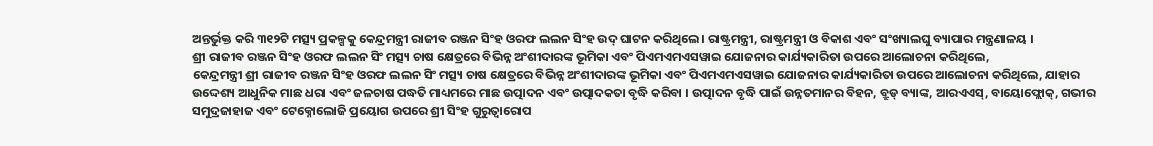ଅନ୍ତର୍ଭୁକ୍ତ କରି ୩୧୨ଟି ମତ୍ସ୍ୟ ପ୍ରକଳ୍ପକୁ କେନ୍ଦ୍ରମନ୍ତ୍ରୀ ରାଜୀବ ରଞ୍ଜନ ସିଂହ ଓରଫ ଲଲନ ସିଂହ ଉଦ୍ ଘାଟନ କରିଥିଲେ। ରାଷ୍ଟ୍ରମନ୍ତ୍ରୀ, ରାଷ୍ଟ୍ରମନ୍ତ୍ରୀ ଓ ବିକାଶ ଏବଂ ସଂଖ୍ୟାଲଘୁ ବ୍ୟାପାର ମନ୍ତ୍ରଣାଳୟ ।
ଶ୍ରୀ ରାଜୀବ ରଞ୍ଜନ ସିଂହ ଓରଫ ଲଲନ ସିଂ ମତ୍ସ୍ୟ ଚାଷ କ୍ଷେତ୍ରରେ ବିଭିନ୍ନ ଅଂଶୀଦାରଙ୍କ ଭୂମିକା ଏବଂ ପିଏମଏମଏସୱାଇ ଯୋଜନାର କାର୍ଯ୍ୟକାରିତା ଉପରେ ଆଲୋଚନା କରିଥିଲେ,
କେନ୍ଦ୍ରମନ୍ତ୍ରୀ ଶ୍ରୀ ରାଜୀବ ରଞ୍ଜନ ସିଂହ ଓରଫ ଲଲନ ସିଂ ମତ୍ସ୍ୟ ଚାଷ କ୍ଷେତ୍ରରେ ବିଭିନ୍ନ ଅଂଶୀଦାରଙ୍କ ଭୂମିକା ଏବଂ ପିଏମଏମଏସୱାଇ ଯୋଜନାର କାର୍ଯ୍ୟକାରିତା ଉପରେ ଆଲୋଚନା କରିଥିଲେ, ଯାହାର ଉଦ୍ଦେଶ୍ୟ ଆଧୁନିକ ମାଛ ଧରା ଏବଂ ଜଳଚାଷ ପଦ୍ଧତି ମାଧ୍ୟମରେ ମାଛ ଉତ୍ପାଦନ ଏବଂ ଉତ୍ପାଦକତା ବୃଦ୍ଧି କରିବା । ଉତ୍ପାଦନ ବୃଦ୍ଧି ପାଇଁ ଉନ୍ନତମାନର ବିହନ, ବ୍ରୁଡ୍ ବ୍ୟାଙ୍କ, ଆରଏଏସ୍, ବାୟୋଫ୍ଲୋକ୍, ଗଭୀର ସମୁଦ୍ରଜାହାଜ ଏବଂ ଟେକ୍ନୋଲୋଜି ପ୍ରୟୋଗ ଉପରେ ଶ୍ରୀ ସିଂହ ଗୁରୁତ୍ୱାରୋପ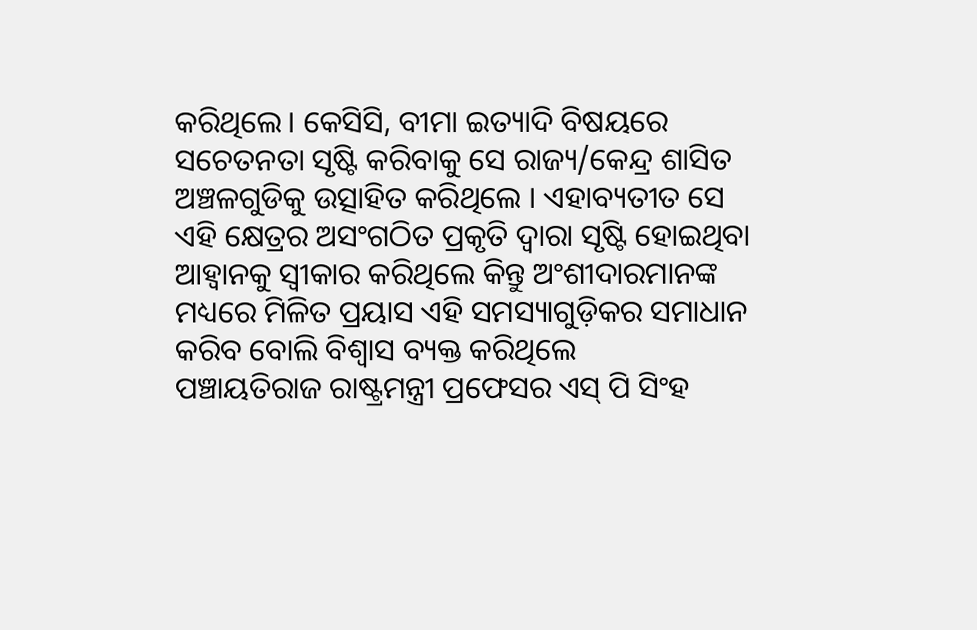କରିଥିଲେ। କେସିସି, ବୀମା ଇତ୍ୟାଦି ବିଷୟରେ ସଚେତନତା ସୃଷ୍ଟି କରିବାକୁ ସେ ରାଜ୍ୟ/କେନ୍ଦ୍ର ଶାସିତ ଅଞ୍ଚଳଗୁଡିକୁ ଉତ୍ସାହିତ କରିଥିଲେ । ଏହାବ୍ୟତୀତ ସେ ଏହି କ୍ଷେତ୍ରର ଅସଂଗଠିତ ପ୍ରକୃତି ଦ୍ୱାରା ସୃଷ୍ଟି ହୋଇଥିବା ଆହ୍ୱାନକୁ ସ୍ୱୀକାର କରିଥିଲେ କିନ୍ତୁ ଅଂଶୀଦାରମାନଙ୍କ ମଧ୍ୟରେ ମିଳିତ ପ୍ରୟାସ ଏହି ସମସ୍ୟାଗୁଡ଼ିକର ସମାଧାନ କରିବ ବୋଲି ବିଶ୍ୱାସ ବ୍ୟକ୍ତ କରିଥିଲେ
ପଞ୍ଚାୟତିରାଜ ରାଷ୍ଟ୍ରମନ୍ତ୍ରୀ ପ୍ରଫେସର ଏସ୍ ପି ସିଂହ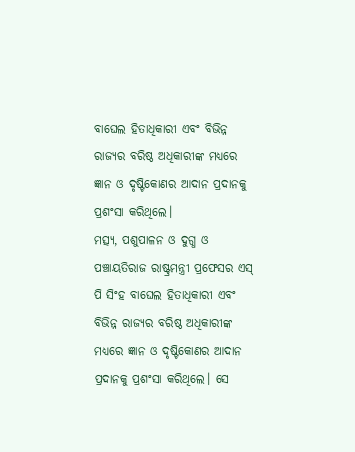ବାଘେଲ ହିତାଧିକାରୀ ଏବଂ ବିଭିନ୍ନ ରାଜ୍ୟର ବରିଷ୍ଠ ଅଧିକାରୀଙ୍କ ମଧ୍ୟରେ ଜ୍ଞାନ ଓ ଦୃଷ୍ଟିକୋଣର ଆଦାନ ପ୍ରଦାନକୁ ପ୍ରଶଂସା କରିଥିଲେ।
ମତ୍ସ୍ୟ, ପଶୁପାଳନ ଓ ଦୁଗ୍ଧ ଓ ପଞ୍ଚାୟତିରାଜ ରାଷ୍ଟ୍ରମନ୍ତ୍ରୀ ପ୍ରଫେସର ଏସ୍ ପି ସିଂହ ବାଘେଲ ହିତାଧିକାରୀ ଏବଂ ବିଭିନ୍ନ ରାଜ୍ୟର ବରିଷ୍ଠ ଅଧିକାରୀଙ୍କ ମଧ୍ୟରେ ଜ୍ଞାନ ଓ ଦୃଷ୍ଟିକୋଣର ଆଦାନ ପ୍ରଦାନକୁ ପ୍ରଶଂସା କରିଥିଲେ। ସେ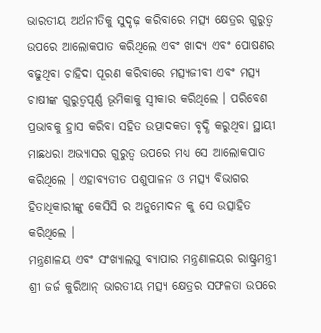ଭାରତୀୟ ଅର୍ଥନୀତିକୁ ସୁଦୃଢ଼ କରିବାରେ ମତ୍ସ୍ୟ କ୍ଷେତ୍ରର ଗୁରୁତ୍ୱ ଉପରେ ଆଲୋକପାତ କରିଥିଲେ ଏବଂ ଖାଦ୍ୟ ଏବଂ ପୋଷଣର ବଢୁଥିବା ଚାହିଦା ପୂରଣ କରିବାରେ ମତ୍ସ୍ୟଜୀବୀ ଏବଂ ମତ୍ସ୍ୟ ଚାଷୀଙ୍କ ଗୁରୁତ୍ୱପୂର୍ଣ୍ଣ ଭୂମିକାକୁ ସ୍ୱୀକାର କରିଥିଲେ । ପରିବେଶ ପ୍ରଭାବକୁ ହ୍ରାସ କରିବା ସହିତ ଉତ୍ପାଦକତା ବୃଦ୍ଧି କରୁଥିବା ସ୍ଥାୟୀ ମାଛଧରା ଅଭ୍ୟାସର ଗୁରୁତ୍ୱ ଉପରେ ମଧ୍ୟ ସେ ଆଲୋକପାତ କରିଥିଲେ । ଏହାବ୍ୟତୀତ ପଶୁପାଳନ ଓ ମତ୍ସ୍ୟ ବିଭାଗର ହିତାଧିକାରୀଙ୍କୁ କେସିସି ର ଅନୁମୋଦନ କୁ ସେ ଉତ୍ସାହିତ କରିଥିଲେ ।
ମନ୍ତ୍ରଣାଳୟ ଏବଂ ସଂଖ୍ୟାଲଘୁ ବ୍ୟାପାର ମନ୍ତ୍ରଣାଳୟର ରାଷ୍ଟ୍ରମନ୍ତ୍ରୀ ଶ୍ରୀ ଜର୍ଜ କୁରିଆନ୍ ଭାରତୀୟ ମତ୍ସ୍ୟ କ୍ଷେତ୍ରର ସଫଳତା ଉପରେ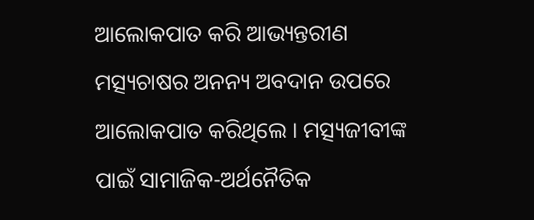ଆଲୋକପାତ କରି ଆଭ୍ୟନ୍ତରୀଣ ମତ୍ସ୍ୟଚାଷର ଅନନ୍ୟ ଅବଦାନ ଉପରେ ଆଲୋକପାତ କରିଥିଲେ । ମତ୍ସ୍ୟଜୀବୀଙ୍କ ପାଇଁ ସାମାଜିକ-ଅର୍ଥନୈତିକ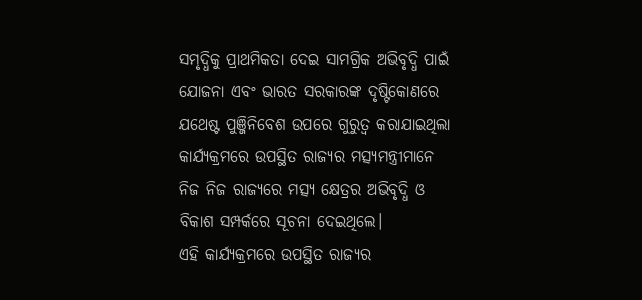ସମୃଦ୍ଧିକୁ ପ୍ରାଥମିକତା ଦେଇ ସାମଗ୍ରିକ ଅଭିବୃଦ୍ଧି ପାଇଁ ଯୋଜନା ଏବଂ ଭାରତ ସରକାରଙ୍କ ଦୃଷ୍ଟିକୋଣରେ ଯଥେଷ୍ଟ ପୁଞ୍ଜିନିବେଶ ଉପରେ ଗୁରୁତ୍ୱ କରାଯାଇଥିଲା
କାର୍ଯ୍ୟକ୍ରମରେ ଉପସ୍ଥିତ ରାଜ୍ୟର ମତ୍ସ୍ୟମନ୍ତ୍ରୀମାନେ ନିଜ ନିଜ ରାଜ୍ୟରେ ମତ୍ସ୍ୟ କ୍ଷେତ୍ରର ଅଭିବୃଦ୍ଧି ଓ ବିକାଶ ସମ୍ପର୍କରେ ସୂଚନା ଦେଇଥିଲେ।
ଏହି କାର୍ଯ୍ୟକ୍ରମରେ ଉପସ୍ଥିତ ରାଜ୍ୟର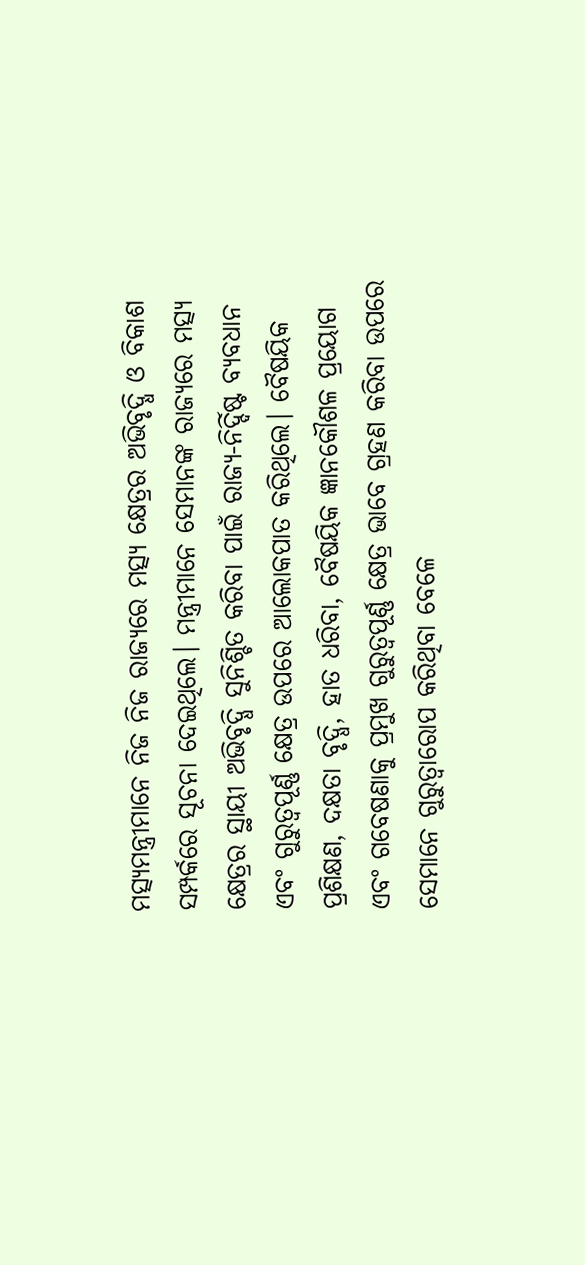ମତ୍ସ୍ୟମନ୍ତ୍ରୀମାନେ ନିଜ ନିଜ ରାଜ୍ୟରେ ମତ୍ସ୍ୟ କ୍ଷେତ୍ରର ଅଭିବୃଦ୍ଧି ଓ ବିକାଶ ସମ୍ପର୍କରେ ସୂଚନା ଦେଇଥିଲେ। ମନ୍ତ୍ରୀମାନେ ସେମାନଙ୍କ ରାଜ୍ୟରେ ମତ୍ସ୍ୟ କ୍ଷେତ୍ରର ସ୍ଥାୟୀ ଅଭିବୃଦ୍ଧି ସୁନିଶ୍ଚିତ କରିବା ପାଇଁ ରାଜ୍ୟ-ନିର୍ଦ୍ଦିଷ୍ଟ ବ୍ୟବଧାନ ଏବଂ ଗୁରୁତ୍ୱପୂର୍ଣ୍ଣ କ୍ଷେତ୍ର ଉପରେ ଆଲୋକପାତ କରିଥିଲେ। ବୈଷୟିକ ପ୍ରଶିକ୍ଷଣ, ଦକ୍ଷତା ବୃଦ୍ଧି, ହାତ ଧରିବା, ବୈଷୟିକ ଜ୍ଞାନକୌଶଳ ପ୍ରୟୋଗ ଏବଂ ଗବେଷଣାକୁ ପ୍ରମୁଖ ଗୁରୁତ୍ୱପୂର୍ଣ୍ଣ କ୍ଷେତ୍ର ଭାବେ ଗ୍ରହଣ କରିବା ଉପରେ ସେମାନେ ଗୁରୁତ୍ୱାରୋପ କରିଥିବା ବେଳେ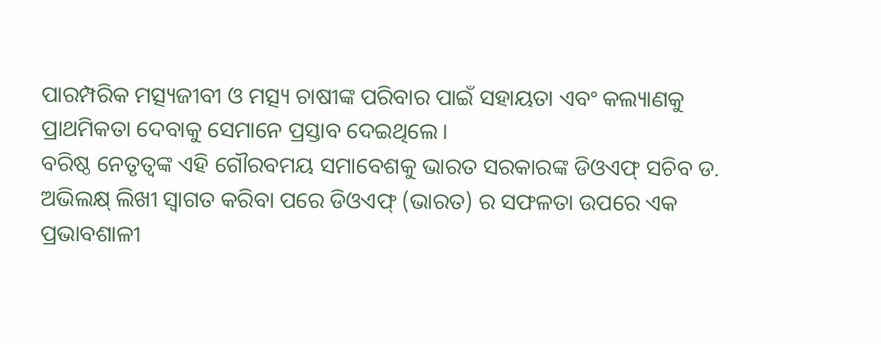ପାରମ୍ପରିକ ମତ୍ସ୍ୟଜୀବୀ ଓ ମତ୍ସ୍ୟ ଚାଷୀଙ୍କ ପରିବାର ପାଇଁ ସହାୟତା ଏବଂ କଲ୍ୟାଣକୁ ପ୍ରାଥମିକତା ଦେବାକୁ ସେମାନେ ପ୍ରସ୍ତାବ ଦେଇଥିଲେ।
ବରିଷ୍ଠ ନେତୃତ୍ୱଙ୍କ ଏହି ଗୌରବମୟ ସମାବେଶକୁ ଭାରତ ସରକାରଙ୍କ ଡିଓଏଫ୍ ସଚିବ ଡ. ଅଭିଲକ୍ଷ୍ ଲିଖୀ ସ୍ୱାଗତ କରିବା ପରେ ଡିଓଏଫ୍ (ଭାରତ) ର ସଫଳତା ଉପରେ ଏକ ପ୍ରଭାବଶାଳୀ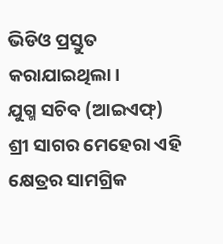ଭିଡିଓ ପ୍ରସ୍ତୁତ କରାଯାଇଥିଲା।
ଯୁଗ୍ମ ସଚିବ (ଆଇଏଫ୍) ଶ୍ରୀ ସାଗର ମେହେରା ଏହି କ୍ଷେତ୍ରର ସାମଗ୍ରିକ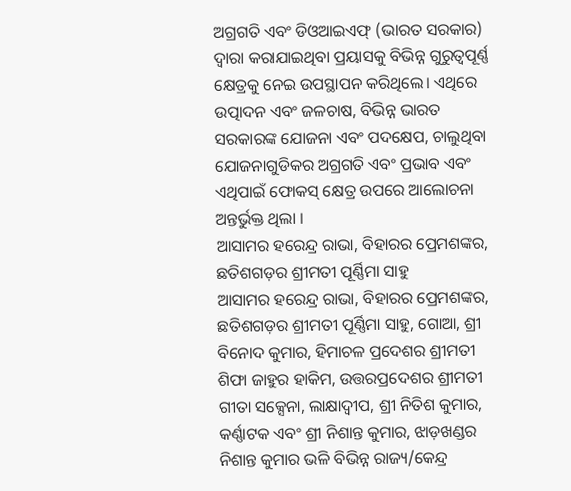ଅଗ୍ରଗତି ଏବଂ ଡିଓଆଇଏଫ୍ (ଭାରତ ସରକାର) ଦ୍ୱାରା କରାଯାଇଥିବା ପ୍ରୟାସକୁ ବିଭିନ୍ନ ଗୁରୁତ୍ୱପୂର୍ଣ୍ଣ କ୍ଷେତ୍ରକୁ ନେଇ ଉପସ୍ଥାପନ କରିଥିଲେ। ଏଥିରେ ଉତ୍ପାଦନ ଏବଂ ଜଳଚାଷ, ବିଭିନ୍ନ ଭାରତ ସରକାରଙ୍କ ଯୋଜନା ଏବଂ ପଦକ୍ଷେପ, ଚାଲୁଥିବା ଯୋଜନାଗୁଡିକର ଅଗ୍ରଗତି ଏବଂ ପ୍ରଭାବ ଏବଂ ଏଥିପାଇଁ ଫୋକସ୍ କ୍ଷେତ୍ର ଉପରେ ଆଲୋଚନା ଅନ୍ତର୍ଭୁକ୍ତ ଥିଲା ।
ଆସାମର ହରେନ୍ଦ୍ର ରାଭା, ବିହାରର ପ୍ରେମଶଙ୍କର, ଛତିଶଗଡ଼ର ଶ୍ରୀମତୀ ପୂର୍ଣ୍ଣିମା ସାହୁ
ଆସାମର ହରେନ୍ଦ୍ର ରାଭା, ବିହାରର ପ୍ରେମଶଙ୍କର, ଛତିଶଗଡ଼ର ଶ୍ରୀମତୀ ପୂର୍ଣ୍ଣିମା ସାହୁ, ଗୋଆ, ଶ୍ରୀ ବିନୋଦ କୁମାର, ହିମାଚଳ ପ୍ରଦେଶର ଶ୍ରୀମତୀ ଶିଫା ଜାହୁର ହାକିମ, ଉତ୍ତରପ୍ରଦେଶର ଶ୍ରୀମତୀ ଗୀତା ସକ୍ସେନା, ଲାକ୍ଷାଦ୍ୱୀପ, ଶ୍ରୀ ନିତିଶ କୁମାର, କର୍ଣ୍ଣାଟକ ଏବଂ ଶ୍ରୀ ନିଶାନ୍ତ କୁମାର, ଝାଡ଼ଖଣ୍ଡର ନିଶାନ୍ତ କୁମାର ଭଳି ବିଭିନ୍ନ ରାଜ୍ୟ/କେନ୍ଦ୍ର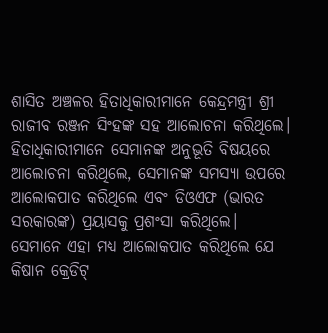ଶାସିତ ଅଞ୍ଚଳର ହିତାଧିକାରୀମାନେ କେନ୍ଦ୍ରମନ୍ତ୍ରୀ ଶ୍ରୀ ରାଜୀବ ରଞ୍ଜନ ସିଂହଙ୍କ ସହ ଆଲୋଚନା କରିଥିଲେ। ହିତାଧିକାରୀମାନେ ସେମାନଙ୍କ ଅନୁଭୂତି ବିଷୟରେ ଆଲୋଚନା କରିଥିଲେ, ସେମାନଙ୍କ ସମସ୍ୟା ଉପରେ ଆଲୋକପାତ କରିଥିଲେ ଏବଂ ଡିଓଏଫ (ଭାରତ ସରକାରଙ୍କ) ପ୍ରୟାସକୁ ପ୍ରଶଂସା କରିଥିଲେ। ସେମାନେ ଏହା ମଧ୍ୟ ଆଲୋକପାତ କରିଥିଲେ ଯେ କିଷାନ କ୍ରେଡିଟ୍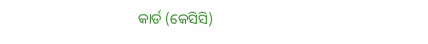କାର୍ଡ (କେସିସି)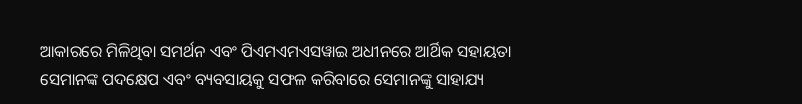ଆକାରରେ ମିଳିଥିବା ସମର୍ଥନ ଏବଂ ପିଏମଏମଏସୱାଇ ଅଧୀନରେ ଆର୍ଥିକ ସହାୟତା ସେମାନଙ୍କ ପଦକ୍ଷେପ ଏବଂ ବ୍ୟବସାୟକୁ ସଫଳ କରିବାରେ ସେମାନଙ୍କୁ ସାହାଯ୍ୟ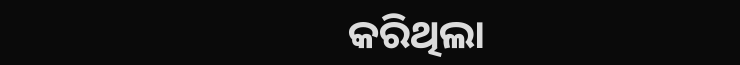କରିଥିଲା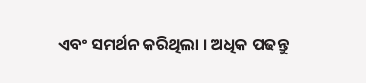ଏବଂ ସମର୍ଥନ କରିଥିଲା । ଅଧିକ ପଢନ୍ତୁ